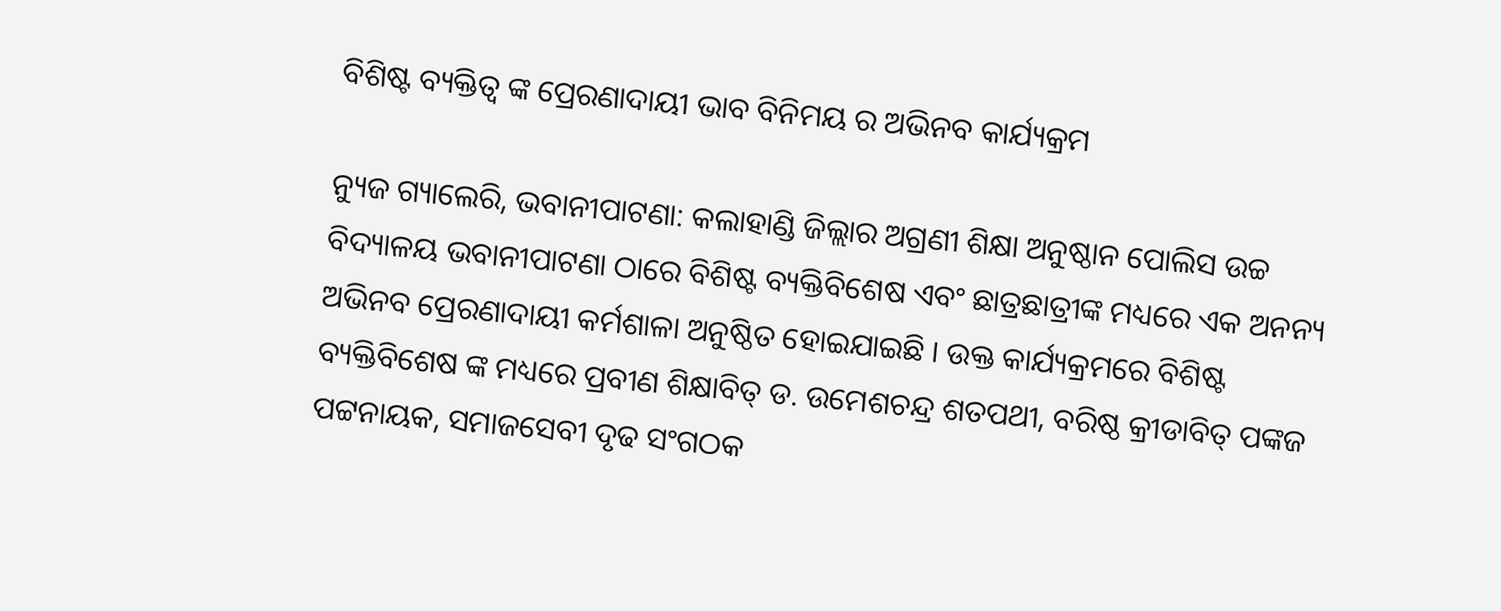ବିଶିଷ୍ଟ ବ୍ୟକ୍ତିତ୍ଵ ଙ୍କ ପ୍ରେରଣାଦାୟୀ ଭାବ ବିନିମୟ ର ଅଭିନବ କାର୍ଯ୍ୟକ୍ରମ

ନ୍ୟୁଜ ଗ୍ୟାଲେରି, ଭବାନୀପାଟଣା: କଲାହାଣ୍ଡି ଜିଲ୍ଲାର ଅଗ୍ରଣୀ ଶିକ୍ଷା ଅନୁଷ୍ଠାନ ପୋଲିସ ଉଚ୍ଚ ବିଦ୍ୟାଳୟ ଭବାନୀପାଟଣା ଠାରେ ବିଶିଷ୍ଟ ବ୍ୟକ୍ତିବିଶେଷ ଏବଂ ଛାତ୍ରଛାତ୍ରୀଙ୍କ ମଧ୍ୟରେ ଏକ ଅନନ୍ୟ ଅଭିନବ ପ୍ରେରଣାଦାୟୀ କର୍ମଶାଳା ଅନୁଷ୍ଠିତ ହୋଇଯାଇଛି । ଉକ୍ତ କାର୍ଯ୍ୟକ୍ରମରେ ବିଶିଷ୍ଟ ବ୍ୟକ୍ତିବିଶେଷ ଙ୍କ ମଧ୍ୟରେ ପ୍ରବୀଣ ଶିକ୍ଷାବିତ୍ ଡ. ଉମେଶଚନ୍ଦ୍ର ଶତପଥୀ, ବରିଷ୍ଠ କ୍ରୀଡାବିତ୍ ପଙ୍କଜ ପଟ୍ଟନାୟକ, ସମାଜସେବୀ ଦୃଢ ସଂଗଠକ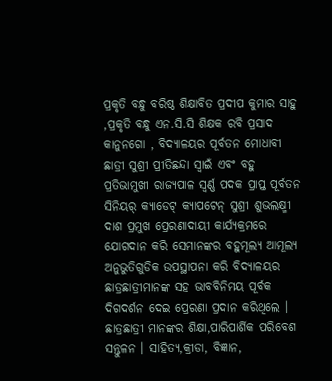ପ୍ରକୃତି ବନ୍ଧୁ ବରିଷ୍ଠ ଶିକ୍ଷାବିତ ପ୍ରଦୀପ କୁମାର ସାହୁ ,ପ୍ରକୃତି ବନ୍ଧୁ ଏନ.ସି.ସି ଶିକ୍ଷକ ରବି ପ୍ରସାଦ କାନୁନଗୋ , ବିଦ୍ୟାଳୟର ପୂର୍ବତନ ମୋଧାବୀ ଛାତ୍ରୀ ସୁଶ୍ରୀ ପ୍ରୀତିଛନ୍ଦା ସ୍ୱାଇଁ ଏବଂ ବହୁ ପ୍ରତିଭାମୁଖୀ ରାଜ୍ୟପାଳ ସ୍ବର୍ଣ୍ଣ ପଦକ ପ୍ରାପ୍ତ ପୂର୍ବତନ ସିନିୟର୍ କ୍ୟାଡେଟ୍ କ୍ୟାପଟେନ୍ ସୁଶ୍ରୀ ଶୁଭଲକ୍ଷ୍ମୀ ଦାଶ ପ୍ରମୁଖ ପ୍ରେରଣାଦାୟୀ କାର୍ଯ୍ୟକ୍ରମରେ ଯୋଗଦାନ କରି ସେମାନଙ୍କର ବହୁମୂଲ୍ୟ ଆମୂଲ୍ୟ ଅନୁଭୁତିଗୁଡିକ ଉପସ୍ଥାପନା କରି ବିଦ୍ୟାଳୟର ଛାତ୍ରଛାତ୍ରୀମାନଙ୍କ ସହ ଭାବବିନିମୟ ପୂର୍ବକ ଦିଗଦର୍ଶନ ଦେଇ ପ୍ରେରଣା ପ୍ରଦାନ କରିଥିଲେ । ଛାତ୍ରଛାତ୍ରୀ ମାନଙ୍କର ଶିକ୍ଷା,ପାରିପାର୍ଶିକ ପରିବେଶ ସନ୍ତୁଳନ । ସାହିତ୍ୟ,କ୍ରୀଡା, ବିଜ୍ଞାନ,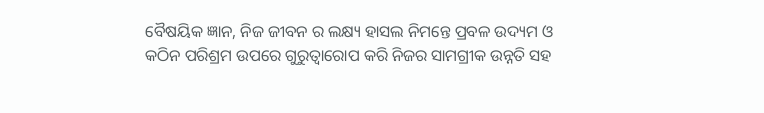ବୈଷୟିକ ଜ୍ଞାନ, ନିଜ ଜୀବନ ର ଲକ୍ଷ୍ୟ ହାସଲ ନିମନ୍ତେ ପ୍ରବଳ ଉଦ୍ୟମ ଓ କଠିନ ପରିଶ୍ରମ ଉପରେ ଗୁରୁତ୍ଵାରୋପ କରି ନିଜର ସାମଗ୍ରୀକ ଉନ୍ନତି ସହ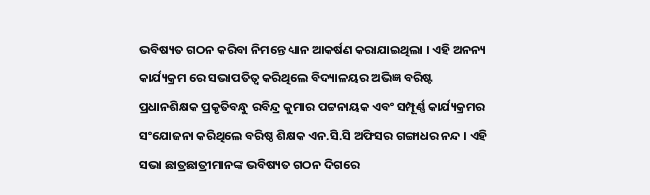ଭବିଷ୍ୟତ ଗଠନ କରିବା ନିମନ୍ତେ ଧ୍ୟାନ ଆକର୍ଷଣ କରାଯାଇଥିଲା । ଏହି ଅନନ୍ୟ କାର୍ଯ୍ୟକ୍ରମ ରେ ସଭାପତିତ୍ୱ କରିଥିଲେ ବିଦ୍ୟାଳୟର ଅଭିଜ୍ଞ ବରିଷ୍ଟ ପ୍ରଧାନଶିକ୍ଷକ ପ୍ରକୃତିବନ୍ଧୁ ରବିନ୍ଦ୍ର କୁମାର ପଟ୍ଟନାୟକ ଏବଂ ସମ୍ପୂର୍ଣ୍ଣ କାର୍ଯ୍ୟକ୍ରମର ସଂଯୋଜନା କରିଥିଲେ ବରିଷ୍ଠ ଶିକ୍ଷକ ଏନ.ସି.ସି ଅଫିସର ଗଙ୍ଗାଧର ନନ୍ଦ । ଏହି ସଭା ଛାତ୍ରଛାତ୍ରୀମାନଙ୍କ ଭବିଷ୍ୟତ ଗଠନ ଦିଗରେ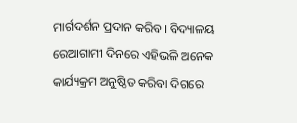ମାର୍ଗଦର୍ଶନ ପ୍ରଦାନ କରିବ। ବିଦ୍ୟାଳୟ ରେଆଗାମୀ ଦିନରେ ଏହିଭଳି ଅନେକ କାର୍ଯ୍ୟକ୍ରମ ଅନୁଷ୍ଠିତ କରିବା ଦିଗରେ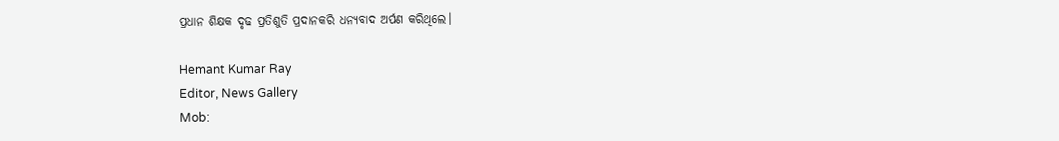ପ୍ରଧାନ ଶିକ୍ଷକ ଦୃଢ ପ୍ରତିଶୁତି ପ୍ରଦାନକରି ଧନ୍ୟବାଦ ଅର୍ପଣ କରିଥିଲେ।

Hemant Kumar Ray
Editor, News Gallery
Mob: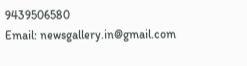9439506580
Email: newsgallery.in@gmail.com